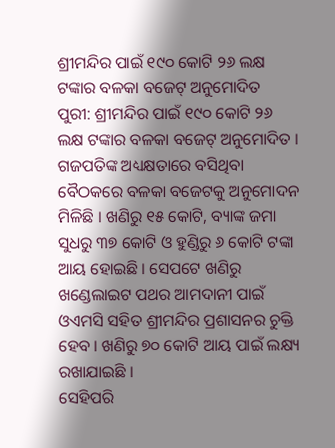ଶ୍ରୀମନ୍ଦିର ପାଇଁ ୧୯୦ କୋଟି ୨୬ ଲକ୍ଷ ଟଙ୍କାର ବଳକା ବଜେଟ୍ ଅନୁମୋଦିତ
ପୁରୀ: ଶ୍ରୀମନ୍ଦିର ପାଇଁ ୧୯୦ କୋଟି ୨୬ ଲକ୍ଷ ଟଙ୍କାର ବଳକା ବଜେଟ୍ ଅନୁମୋଦିତ । ଗଜପତିଙ୍କ ଅଧ୍ୟକ୍ଷତାରେ ବସିଥିବା ବୈଠକରେ ବଳକା ବଜେଟକୁ ଅନୁମୋଦନ ମିଳିଛି । ଖଣିରୁ ୧୫ କୋଟି, ବ୍ୟାଙ୍କ ଜମା ସୁଧରୁ ୩୭ କୋଟି ଓ ହୁଣ୍ଡିରୁ ୬ କୋଟି ଟଙ୍କା ଆୟ ହୋଇଛି । ସେପଟେ ଖଣିରୁ ଖଣ୍ଡେଲାଇଟ ପଥର ଆମଦାନୀ ପାଇଁ ଓଏମସି ସହିତ ଶ୍ରୀମନ୍ଦିର ପ୍ରଶାସନର ଚୁକ୍ତି ହେବ । ଖଣିରୁ ୭୦ କୋଟି ଆୟ ପାଇଁ ଲକ୍ଷ୍ୟ ରଖାଯାଇଛି ।
ସେହିପରି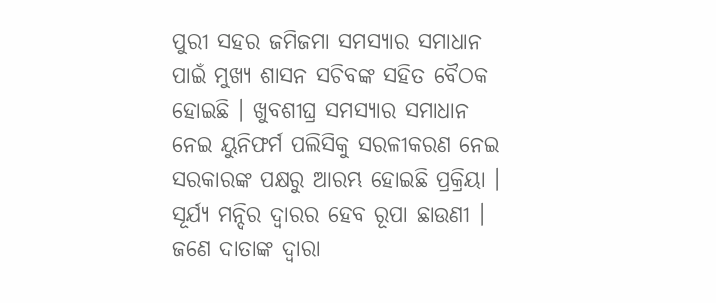ପୁରୀ ସହର ଜମିଜମା ସମସ୍ୟାର ସମାଧାନ ପାଇଁ ମୁଖ୍ୟ ଶାସନ ସଚିବଙ୍କ ସହିତ ବୈଠକ ହୋଇଛି । ଖୁବଶୀଘ୍ର ସମସ୍ୟାର ସମାଧାନ ନେଇ ୟୁନିଫର୍ମ ପଲିସିକୁ ସରଳୀକରଣ ନେଇ ସରକାରଙ୍କ ପକ୍ଷରୁ ଆରମ୍ଭ ହୋଇଛି ପ୍ରକ୍ରିୟା । ସୂର୍ଯ୍ୟ ମନ୍ଦିର ଦ୍ୱାରର ହେବ ରୂପା ଛାଉଣୀ । ଜଣେ ଦାତାଙ୍କ ଦ୍ୱାରା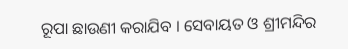ରୂପା ଛାଉଣୀ କରାଯିବ । ସେବାୟତ ଓ ଶ୍ରୀମନ୍ଦିର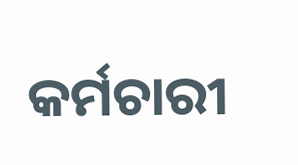କର୍ମଚାରୀ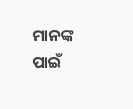ମାନଙ୍କ ପାଇଁ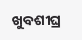ଖୁବଶୀଘ୍ର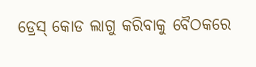ଡ୍ରେସ୍ କୋଡ ଲାଗୁ କରିବାକୁ ବୈଠକରେ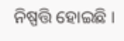ନିଷ୍ପତ୍ତି ହୋଇଛି ।